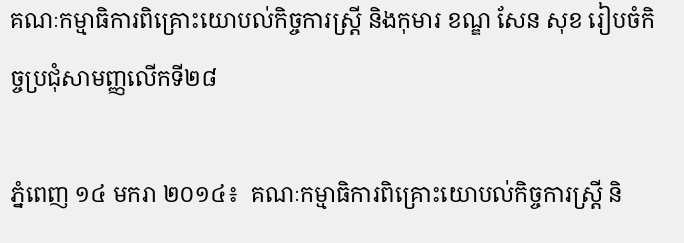គណៈកម្មាធិការពិគ្រោះយោបល់កិច្ចការស្ត្រី និងកុមារ ខណ្ឌ សែន សុខ រៀបចំកិច្ចប្រជុំសាមញ្ញលើកទី២៨

ភ្នំពេញ ១៤ មករា ២០១៤៖  គណៈកម្មាធិការពិគ្រោះយោបល់កិច្ចការស្ត្រី និ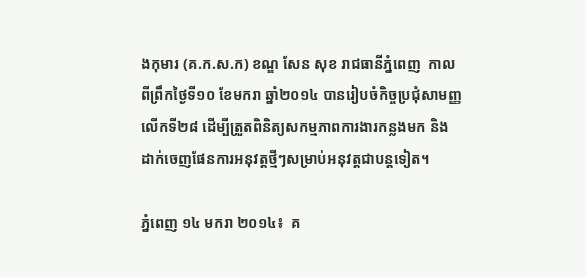ងកុមារ (គ.ក.ស.ក) ខណ្ឌ សែន សុខ រាជធានីភ្នំពេញ  កាលពីព្រឹកថ្ងៃទី១០ ខែមករា ឆ្នាំ២០១៤ បានរៀបចំកិច្ចប្រជុំសាមញ្ញលើកទី២៨ ដើម្បីត្រួតពិនិត្យសកម្មភាពការងារកន្លងមក និងដាក់ចេញផែនការអនុវត្តថ្មីៗសម្រាប់អនុវត្តជាបន្តទៀត។

ភ្នំពេញ ១៤ មករា ២០១៤៖  គ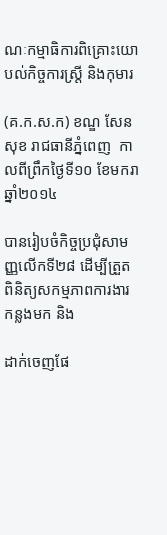ណៈកម្មាធិការពិគ្រោះយោបល់កិច្ចការស្ត្រី និងកុមារ

(គ.ក.ស.ក) ខណ្ឌ សែន សុខ រាជធានីភ្នំពេញ  កាលពីព្រឹកថ្ងៃទី១០ ខែមករា ឆ្នាំ២០១៤

បានរៀបចំកិច្ចប្រជុំសាមញ្ញលើកទី២៨ ដើម្បីត្រួតពិនិត្យសកម្មភាពការងារកន្លងមក និង

ដាក់ចេញផែ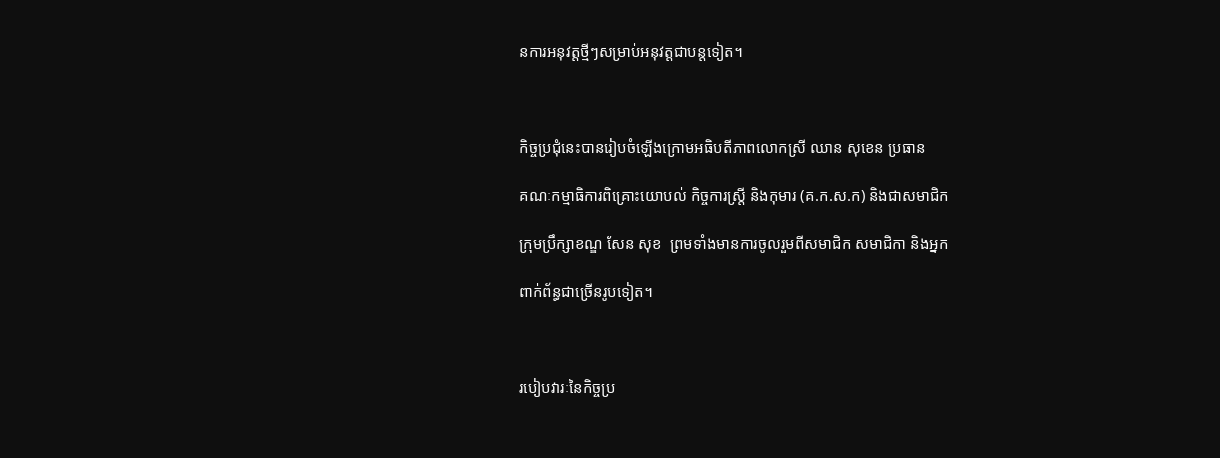នការអនុវត្តថ្មីៗសម្រាប់អនុវត្តជាបន្តទៀត។



កិច្ចប្រជុំនេះបានរៀបចំឡើងក្រោមអធិបតីភាពលោកស្រី ឈាន សុខេន ប្រធាន

គណៈកម្មាធិការពិគ្រោះយោបល់ កិច្ចការស្ត្រី និងកុមារ (គ.ក.ស.ក) និងជាសមាជិក

ក្រុមប្រឹក្សាខណ្ឌ សែន សុខ  ព្រមទាំងមានការចូលរួមពីសមាជិក សមាជិកា និងអ្នក

ពាក់ព័ន្ធជាច្រើនរូបទៀត។



របៀបវារៈនៃកិច្ចប្រ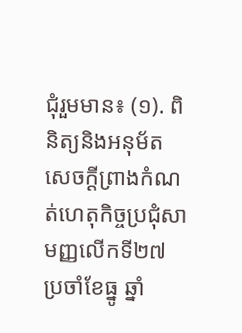ជុំរួមមាន៖ (១). ពិនិត្យនិងអនុម័តសេចក្ដីព្រាងកំណត់ហេតុកិច្ចប្រជុំសាមញ្ញលើកទី២៧ ប្រចាំខែធ្នូ ឆ្នាំ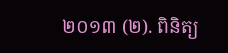២០១៣ (២). ពិនិត្យ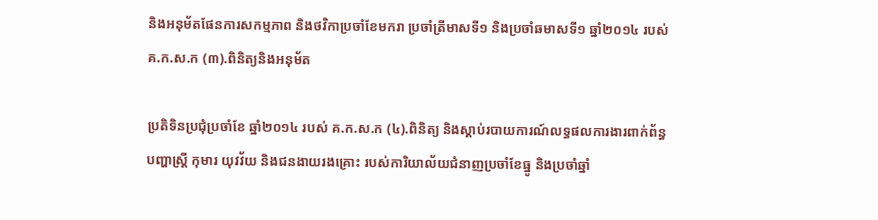និងអនុម័តផែនការសកម្មភាព និងថវិកាប្រចាំខែមករា ប្រចាំត្រីមាសទី១ និងប្រចាំឆមាសទី១ ឆ្នាំ២០១៤ របស់ គ.ក.ស.ក (៣).ពិនិត្យនិងអនុម័ត

ប្រតិទិនប្រជុំប្រចាំខែ ឆ្នាំ២០១៤ របស់ គ.ក.ស.ក (៤).ពិនិត្យ និងស្ដាប់របាយការណ៍លទ្ធផលការងារពាក់ព័ន្ធបញ្ហាស្ត្រី កុមារ យុវវ័យ និងជនងាយរងគ្រោះ របស់ការិយាល័យជំនាញប្រចាំខែធ្នូ និងប្រចាំឆ្នាំ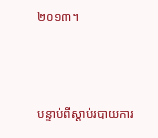២០១៣។



បន្ទាប់ពីស្ដាប់របាយការ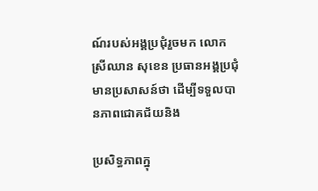ណ៍របស់អង្គប្រជុំរួចមក លោកស្រីឈាន សុខេន ប្រធានអង្គប្រជុំមានប្រសាសន៍ថា ដើម្បីទទួលបានភាពជោគជ័យនិង

ប្រសិទ្ធភាពក្នុ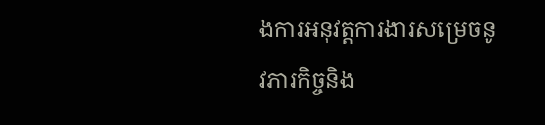ងការអនុវត្តការងារសម្រេចនូវភារកិច្ចនិង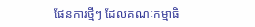ផែនការថ្មីៗ ដែលគណៈកម្មាធិ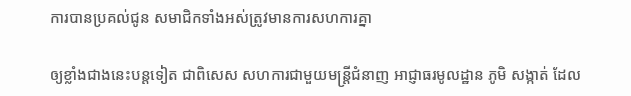ការបានប្រគល់ជូន សមាជិកទាំងអស់ត្រូវមានការសហការគ្នា

ឲ្យខ្លាំងជាងនេះបន្តទៀត ជាពិសេស សហការជាមួយមន្ត្រីជំនាញ អាជ្ញាធរមូលដ្ឋាន ភូមិ សង្កាត់ ដែល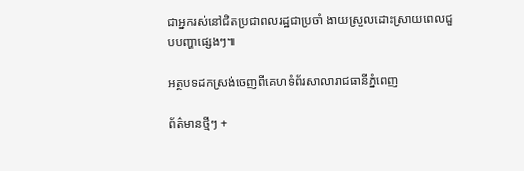ជាអ្នករស់នៅជិតប្រជាពលរដ្ឋជាប្រចាំ ងាយស្រួលដោះស្រាយពេលជួបបញ្ហាផ្សេងៗ៕

អត្ថបទដកស្រង់ចេញពីគេហទំព័រសាលារាជធានីភ្នំពេញ

ព័ត៌មានថ្មីៗ +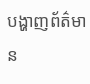បង្ហាញព័ត៌មាន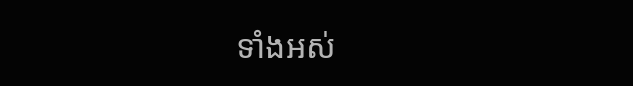ទាំងអស់